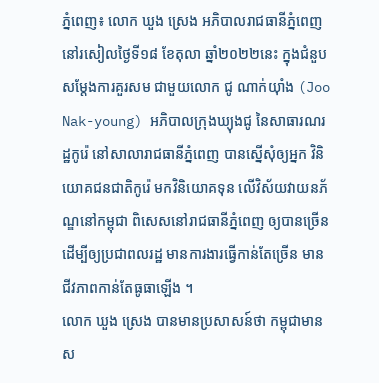ភ្នំពេញ៖ លោក ឃួង ស្រេង អភិបាលរាជធានីភ្នំពេញ នៅរសៀលថ្ងៃទី១៨ ខែតុលា ឆ្នាំ២០២២នេះ ក្នុងជំនួបសម្តែងការគួរសម ជាមួយលោក ជូ ណាក់យ៉ាំង (Joo Nak-young) អភិបាលក្រុងឃ្យុងជូ នៃសាធារណរដ្ឋកូរ៉េ នៅសាលារាជធានីភ្នំពេញ បានស្នើសុំឲ្យអ្នក វិនិយោគជនជាតិកូរ៉េ មកវិនិយោគទុន លើវិស័យវាយនភ័ណ្ឌនៅកម្ពុជា ពិសេសនៅរាជធានីភ្នំពេញ ឲ្យបានច្រើន ដើម្បីឲ្យប្រជាពលរដ្ឋ មានការងារធ្វើកាន់តែច្រើន មានជីវភាពកាន់តែធូធាឡើង ។
លោក ឃួង ស្រេង បានមានប្រសាសន៍ថា កម្ពុជាមានស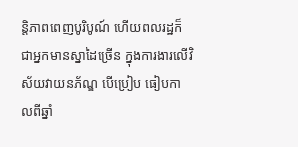ន្តិភាពពេញបូរិបូណ៍ ហើយពលរដ្ឋក៏ជាអ្នកមានស្នាដៃច្រើន ក្នុងការងារលើវិស័យវាយនភ័ណ្ឌ បើប្រៀប ធៀបកាលពីឆ្នាំ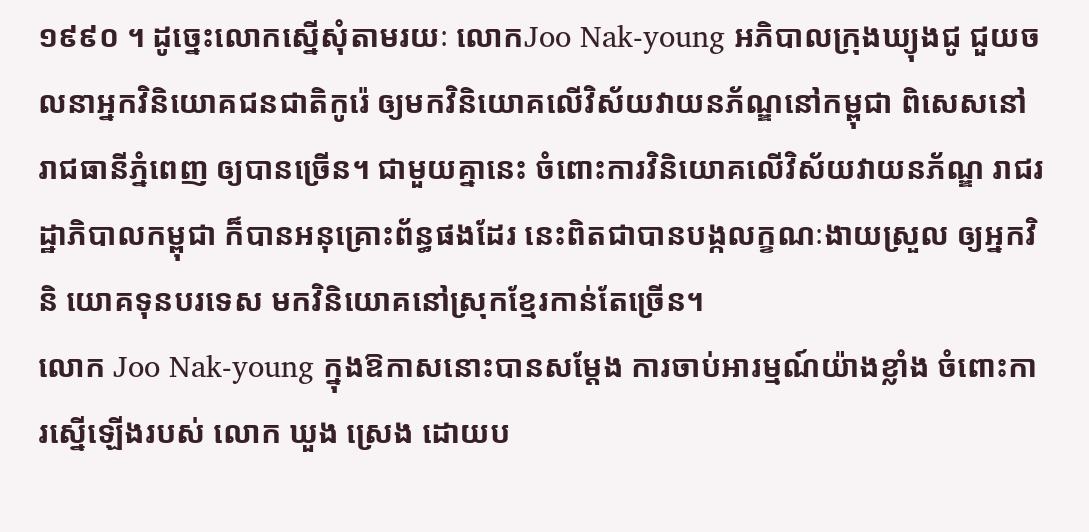១៩៩០ ។ ដូច្នេះលោកស្នើសុំតាមរយៈ លោកJoo Nak-young អភិបាលក្រុងឃ្យុងជូ ជួយចលនាអ្នកវិនិយោគជនជាតិកូរ៉េ ឲ្យមកវិនិយោគលើវិស័យវាយនភ័ណ្ឌនៅកម្ពុជា ពិសេសនៅរាជធានីភ្នំពេញ ឲ្យបានច្រើន។ ជាមួយគ្នានេះ ចំពោះការវិនិយោគលើវិស័យវាយនភ័ណ្ឌ រាជរដ្ឋាភិបាលកម្ពុជា ក៏បានអនុគ្រោះព័ន្ធផងដែរ នេះពិតជាបានបង្កលក្ខណៈងាយស្រួល ឲ្យអ្នកវិនិ យោគទុនបរទេស មកវិនិយោគនៅស្រុកខ្មែរកាន់តែច្រើន។
លោក Joo Nak-young ក្នុងឱកាសនោះបានសម្តែង ការចាប់អារម្មណ៍យ៉ាងខ្លាំង ចំពោះការស្នើឡើងរបស់ លោក ឃួង ស្រេង ដោយប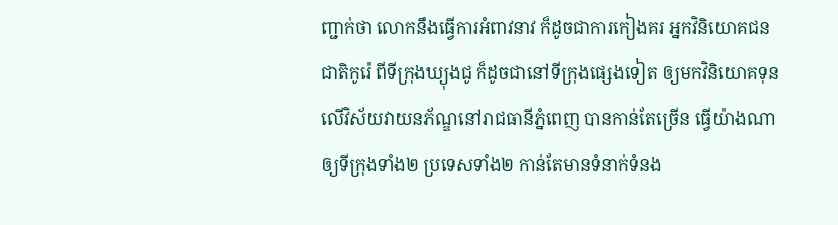ញ្ជាក់ថា លោកនឹងធ្វើការអំពាវនាវ ក៏ដូចជាការកៀងគរ អ្នកវិនិយោគជនជាតិកូរ៉េ ពីទីក្រុងឃ្យុងជូ ក៏ដូចជានៅទីក្រុងផ្សេងទៀត ឲ្យមកវិនិយោគទុន លើវិស័យវាយនភ័ណ្ឌនៅរាជធានីភ្នំពេញ បានកាន់តែច្រើន ធ្វើយ៉ាងណាឲ្យទីក្រុងទាំង២ ប្រទេសទាំង២ កាន់តែមានទំនាក់ទំនង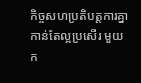កិច្ចសហប្រតិបត្តការគ្នាកាន់តែល្អប្រសើរ មួយក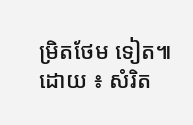ម្រិតថែម ទៀត៕
ដោយ ៖ សំរិត